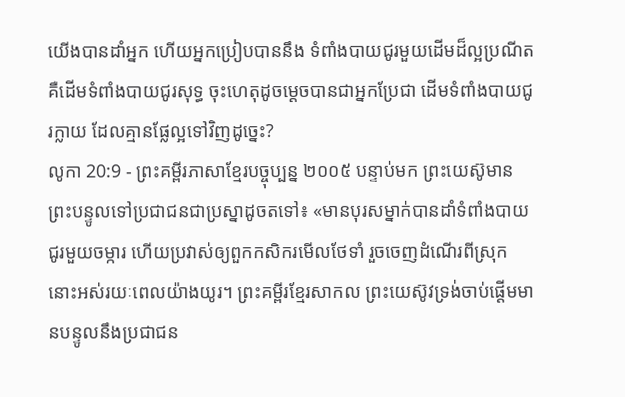យើងបានដាំអ្នក ហើយអ្នកប្រៀបបាននឹង ទំពាំងបាយជូរមួយដើមដ៏ល្អប្រណីត គឺដើមទំពាំងបាយជូរសុទ្ធ ចុះហេតុដូចម្ដេចបានជាអ្នកប្រែជា ដើមទំពាំងបាយជូរក្លាយ ដែលគ្មានផ្លែល្អទៅវិញដូច្នេះ?
លូកា 20:9 - ព្រះគម្ពីរភាសាខ្មែរបច្ចុប្បន្ន ២០០៥ បន្ទាប់មក ព្រះយេស៊ូមានព្រះបន្ទូលទៅប្រជាជនជាប្រស្នាដូចតទៅ៖ «មានបុរសម្នាក់បានដាំទំពាំងបាយជូរមួយចម្ការ ហើយប្រវាស់ឲ្យពួកកសិករមើលថែទាំ រួចចេញដំណើរពីស្រុកនោះអស់រយៈពេលយ៉ាងយូរ។ ព្រះគម្ពីរខ្មែរសាកល ព្រះយេស៊ូវទ្រង់ចាប់ផ្ដើមមានបន្ទូលនឹងប្រជាជន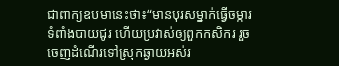ជាពាក្យឧបមានេះថា៖“មានបុរសម្នាក់ធ្វើចម្ការទំពាំងបាយជូរ ហើយប្រវាស់ឲ្យពួកកសិករ រួចចេញដំណើរទៅស្រុកឆ្ងាយអស់រ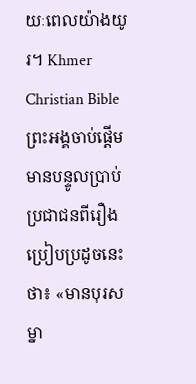យៈពេលយ៉ាងយូរ។ Khmer Christian Bible ព្រះអង្គចាប់ផ្ដើមមានបន្ទូលប្រាប់ប្រជាជនពីរឿងប្រៀបប្រដូចនេះថា៖ «មានបុរសម្នា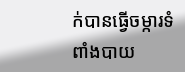ក់បានធ្វើចម្ការទំពាំងបាយ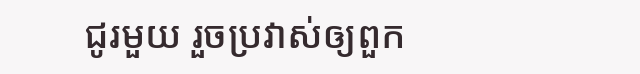ជូរមួយ រួចប្រវាស់ឲ្យពួក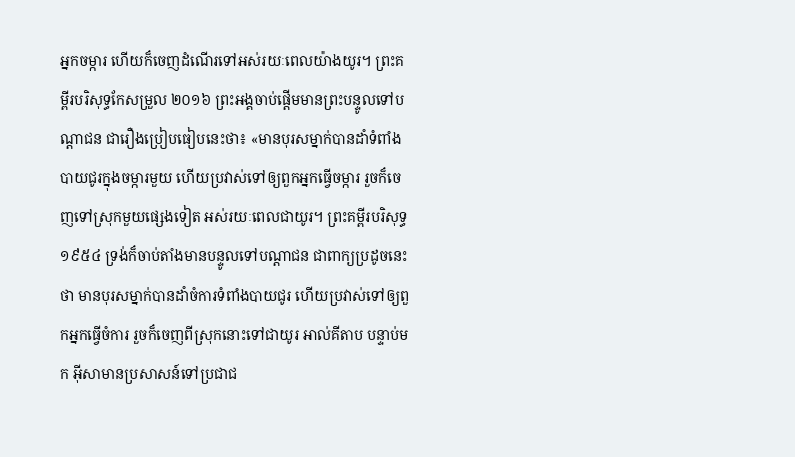អ្នកចម្ការ ហើយក៏ចេញដំណើរទៅអស់រយៈពេលយ៉ាងយូរ។ ព្រះគម្ពីរបរិសុទ្ធកែសម្រួល ២០១៦ ព្រះអង្គចាប់ផ្តើមមានព្រះបន្ទូលទៅបណ្តាជន ជារឿងប្រៀបធៀបនេះថា៖ «មានបុរសម្នាក់បានដាំទំពាំងបាយជូរក្នុងចម្ការមួយ ហើយប្រវាស់ទៅឲ្យពួកអ្នកធ្វើចម្ការ រួចក៏ចេញទៅស្រុកមួយផ្សេងទៀត អស់រយៈពេលជាយូរ។ ព្រះគម្ពីរបរិសុទ្ធ ១៩៥៤ ទ្រង់ក៏ចាប់តាំងមានបន្ទូលទៅបណ្តាជន ជាពាក្យប្រដូចនេះថា មានបុរសម្នាក់បានដាំចំការទំពាំងបាយជូរ ហើយប្រវាស់ទៅឲ្យពួកអ្នកធ្វើចំការ រួចក៏ចេញពីស្រុកនោះទៅជាយូរ អាល់គីតាប បន្ទាប់មក អ៊ីសាមានប្រសាសន៍ទៅប្រជាជ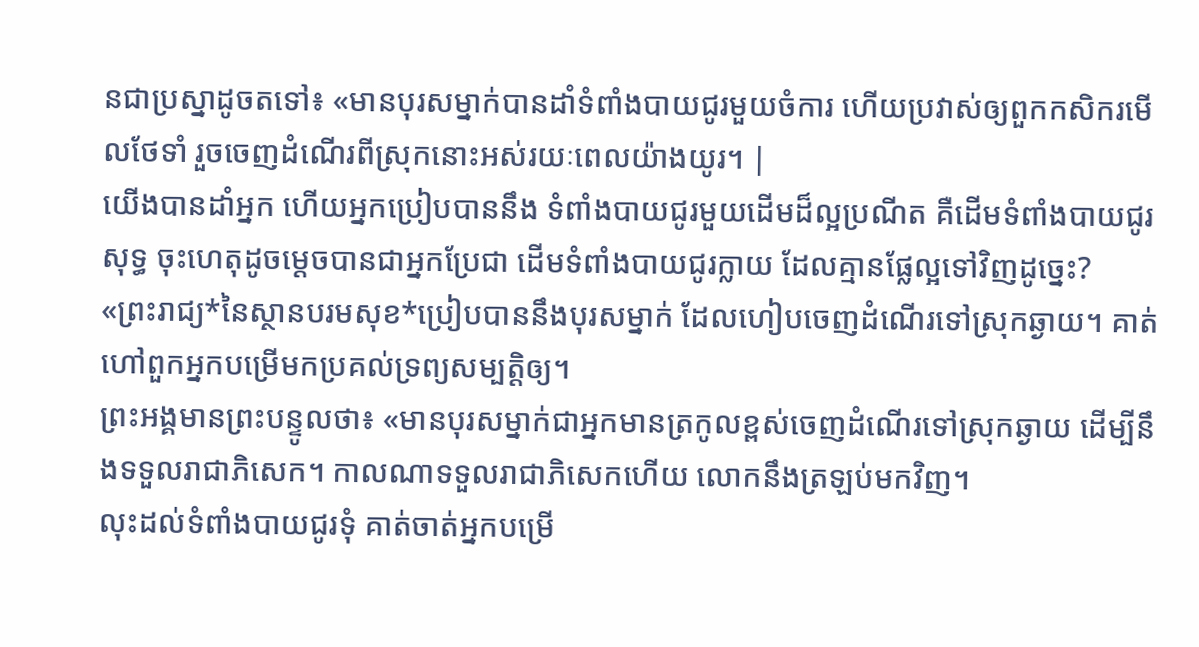នជាប្រស្នាដូចតទៅ៖ «មានបុរសម្នាក់បានដាំទំពាំងបាយជូរមួយចំការ ហើយប្រវាស់ឲ្យពួកកសិករមើលថែទាំ រួចចេញដំណើរពីស្រុកនោះអស់រយៈពេលយ៉ាងយូរ។ |
យើងបានដាំអ្នក ហើយអ្នកប្រៀបបាននឹង ទំពាំងបាយជូរមួយដើមដ៏ល្អប្រណីត គឺដើមទំពាំងបាយជូរសុទ្ធ ចុះហេតុដូចម្ដេចបានជាអ្នកប្រែជា ដើមទំពាំងបាយជូរក្លាយ ដែលគ្មានផ្លែល្អទៅវិញដូច្នេះ?
«ព្រះរាជ្យ*នៃស្ថានបរមសុខ*ប្រៀបបាននឹងបុរសម្នាក់ ដែលហៀបចេញដំណើរទៅស្រុកឆ្ងាយ។ គាត់ហៅពួកអ្នកបម្រើមកប្រគល់ទ្រព្យសម្បត្តិឲ្យ។
ព្រះអង្គមានព្រះបន្ទូលថា៖ «មានបុរសម្នាក់ជាអ្នកមានត្រកូលខ្ពស់ចេញដំណើរទៅស្រុកឆ្ងាយ ដើម្បីនឹងទទួលរាជាភិសេក។ កាលណាទទួលរាជាភិសេកហើយ លោកនឹងត្រឡប់មកវិញ។
លុះដល់ទំពាំងបាយជូរទុំ គាត់ចាត់អ្នកបម្រើ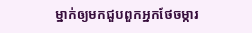ម្នាក់ឲ្យមកជួបពួកអ្នកថែចម្ការ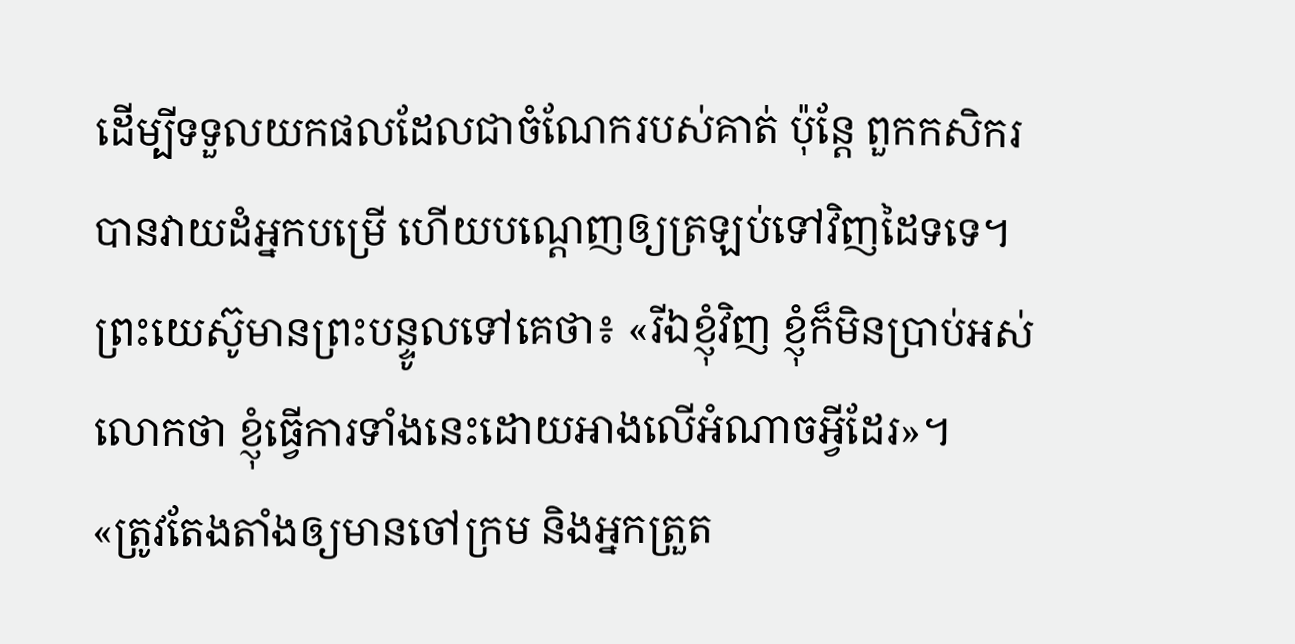ដើម្បីទទួលយកផលដែលជាចំណែករបស់គាត់ ប៉ុន្តែ ពួកកសិករបានវាយដំអ្នកបម្រើ ហើយបណ្ដេញឲ្យត្រឡប់ទៅវិញដៃទទេ។
ព្រះយេស៊ូមានព្រះបន្ទូលទៅគេថា៖ «រីឯខ្ញុំវិញ ខ្ញុំក៏មិនប្រាប់អស់លោកថា ខ្ញុំធ្វើការទាំងនេះដោយអាងលើអំណាចអ្វីដែរ»។
«ត្រូវតែងតាំងឲ្យមានចៅក្រម និងអ្នកត្រួត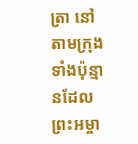ត្រា នៅតាមក្រុងទាំងប៉ុន្មានដែលព្រះអម្ចា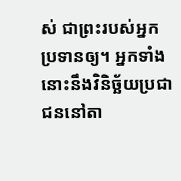ស់ ជាព្រះរបស់អ្នក ប្រទានឲ្យ។ អ្នកទាំងនោះនឹងវិនិច្ឆ័យប្រជាជននៅតា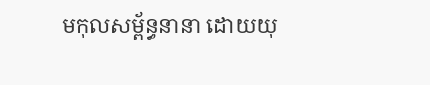មកុលសម្ព័ន្ធនានា ដោយយុ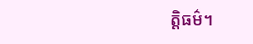ត្តិធម៌។